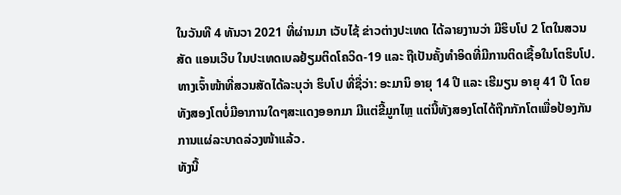ໃນວັນທີ 4 ທັນວາ 2021 ທີ່ຜ່ານມາ ເວັບໄຊ້ ຂ່າວຕ່າງປະເທດ ໄດ້ລາຍງານວ່າ ມີຮິບໂປ 2 ໂຕໃນສວນສັດ ແອນເວີບ ໃນປະເທດເບລຢ້ຽມຕິດໂຄວິດ-19 ແລະ ຖືເປັນຄັ້ງທໍາອິດທີ່ມີການຕິດເຊື້ອໃນໂຕຮິບໂປ.
ທາງເຈົ້າໜ້າທີ່ສວນສັດໄດ້ລະບຸວ່າ ຮິບໂປ ທີ່ຊື່ວ່າ: ອະມານິ ອາຍຸ 14 ປີ ແລະ ເຮີມຽນ ອາຍຸ 41 ປີ ໂດຍທັງສອງໂຕບໍ່ມີອາການໃດໆສະແດງອອກມາ ມີແຕ່ຂີ້ມູກໄຫຼ ແຕ່ນີ້ທັງສອງໂຕໄດ້ຖືກກັກໂຕເພື່ອປ້ອງກັນການແຜ່ລະບາດລ່ວງໜ້າແລ້ວ.
ທັງນີ້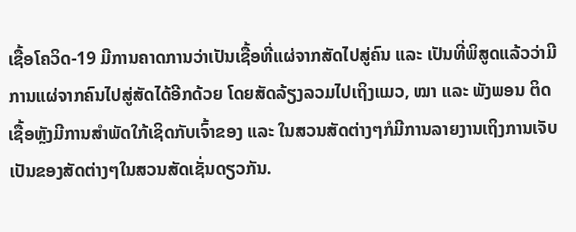ເຊື້ອໂຄວິດ-19 ມີການຄາດການວ່າເປັນເຊື້ອທີ່ແຜ່ຈາກສັດໄປສູ່ຄົນ ແລະ ເປັນທີ່ພິສູດແລ້ວວ່າມີການແຜ່ຈາກຄົນໄປສູ່ສັດໄດ້ອີກດ້ວຍ ໂດຍສັດລ້ຽງລວມໄປເຖິງແມວ, ໝາ ແລະ ພັງພອນ ຕິດເຊື້ອຫຼັງມີການສໍາພັດໃກ້ເຊິດກັບເຈົ້າຂອງ ແລະ ໃນສວນສັດຕ່າງໆກໍມີການລາຍງານເຖິງການເຈັບເປັນຂອງສັດຕ່າງໆໃນສວນສັດເຊັ່ນດຽວກັນ.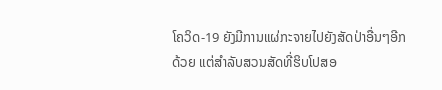ໂຄວິດ-19 ຍັງມີການແຜ່ກະຈາຍໄປຍັງສັດປ່າອື່ນໆອີກດ້ວຍ ແຕ່ສໍາລັບສວນສັດທີ່ຮິບໂປສອ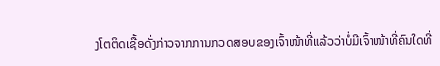ງໂຕຕິດເຊື້ອດັ່ງກ່າວຈາກການກວດສອບຂອງເຈົ້າໜ້າທີ່ແລ້ວວ່າບໍ່ມີເຈົ້າໜ້າທີ່ຄົນໃດທີ່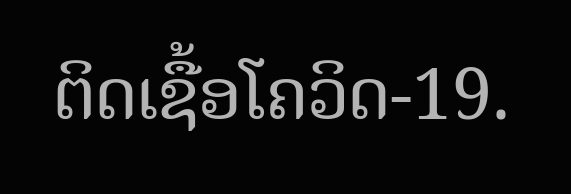ຕິດເຊື້ອໂຄວິດ-19.